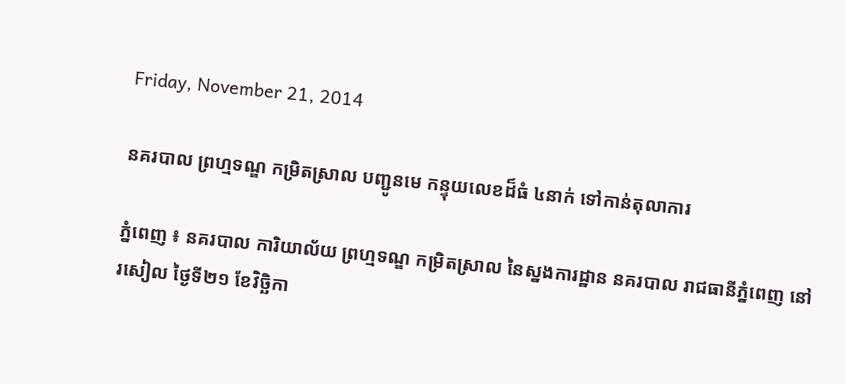Friday, November 21, 2014

នគរបាល ព្រហ្មទណ្ឌ កម្រិតស្រាល បញ្ជូនមេ កន្ទុយលេខដ៏ធំ ៤នាក់ ទៅកាន់តុលាការ

ភ្នំពេញ ៖ នគរបាល ការិយាល័យ ព្រហ្មទណ្ឌ កម្រិតស្រាល នៃស្នងការដ្ឋាន នគរបាល រាជធានីភ្នំពេញ នៅរសៀល ថ្ងៃទី២១ ខែវិច្ឆិកា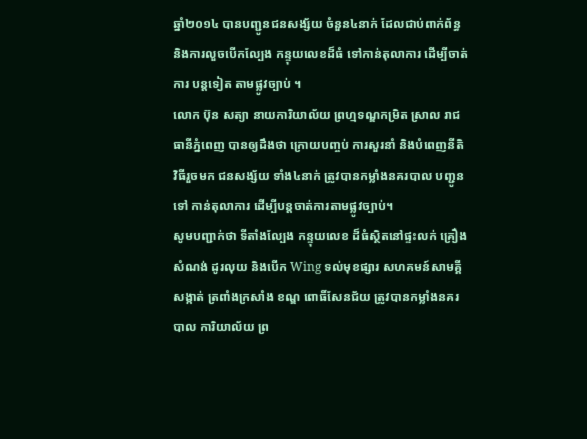ឆ្នាំ២០១៤ បានបញ្ជូនជនសង្ស័យ ចំនួន៤នាក់ ដែលជាប់ពាក់ព័ន្ធ និងការលួចបើកល្បែង កន្ទុយលេខដ៏ធំ ទៅកាន់តុលាការ ដើម្បីចាត់ការ បន្តទៀត តាមផ្លូវច្បាប់ ។
លោក ប៊ុន សត្យា នាយការិយាល័យ ព្រហ្មទណ្ឌកម្រិត ស្រាល រាជធានីភ្នំពេញ បានឲ្យដឹងថា ក្រោយបញ្ចប់ ការសួរនាំ និងបំពេញនីតិវិធីរួចមក ជនសង្ស័យ ទាំង៤នាក់ ត្រូវបានកម្លាំងនគរបាល បញ្ជូនទៅ កាន់តុលាការ ដើម្បីបន្តចាត់ការតាមផ្លូវច្បាប់។
សូមបញ្ជាក់ថា ទីតាំងល្បែង កន្ទុយលេខ ដ៏ធំស្ថិតនៅផ្ទះលក់ គ្រឿងសំណង់ ដូរលុយ និងបើក Wing ទល់មុខផ្សារ សហគមន៍សាមគ្គី សង្កាត់ ត្រពាំងក្រសាំង ខណ្ឌ ពោធិ៍សែនជ័យ ត្រូវបានកម្លាំងនគរបាល ការិយាល័យ ព្រ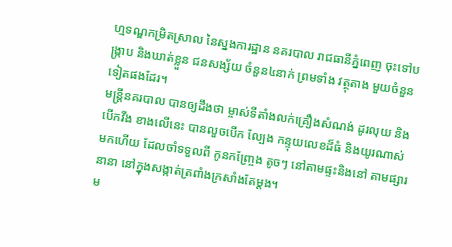ហ្មទណ្ឌកម្រិតស្រាល នៃស្នងការដ្ឋាន នគរបាល រាជធានីភ្នំពេញ ចុះទៅបង្ក្រាប និងឃាត់ខ្លួន ជនសង្ស័យ ចំនួន៤នាក់ ព្រមទាំង វត្ថុតាង មួយចំនួន ទៀតផងដែរ។
មន្រ្តីនគរបាល បានឲ្យដឹងថា ម្ចាស់ទីតាំងលក់គ្រឿងសំណង់ ដូរលុយ និងបើកវីង ខាងលើនេះ បានលួចបើក ល្បែង កន្ទុយលេខដ៏ធំ និងយូរណាស់មកហើយ ដែលចាំទទួលពី កូនកញ្ច្រែង តូចៗ នៅតាមផ្ទះនិងនៅ តាមផ្សារនានា នៅក្នុងសង្កាត់ត្រពាំងក្រសាំងតែម្តង។
ម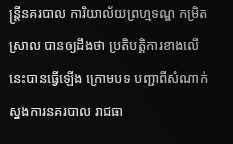ន្រ្តីនគរបាល ការិយាល័យព្រហ្មទណ្ឌ កម្រិតស្រាល បានឲ្យដឹងថា ប្រតិបត្តិការខាងលើនេះបានធ្វើឡើង ក្រោមបទ បញ្ជាពីសំណាក់ ស្នងការនគរបាល រាជធា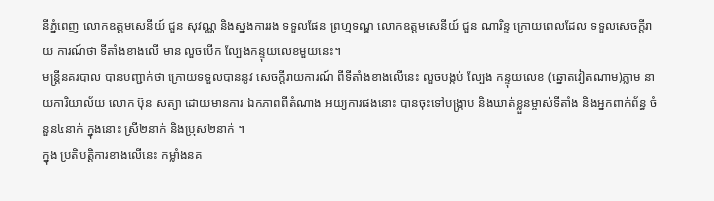នីភ្នំពេញ លោកឧត្តមសេនីយ៍ ជួន សុវណ្ណ និងស្នងការរង ទទួលផែន ព្រហ្មទណ្ឌ លោកឧត្តមសេនីយ៍ ជួន ណារិន្ទ ក្រោយពេលដែល ទទួលសេចក្តីរាយ ការណ៍ថា ទីតាំងខាងលើ មាន លួចបើក ល្បែងកន្ទុយលេខមួយនេះ។
មន្រ្តីនគរបាល បានបញ្ជាក់ថា ក្រោយទទួលបាននូវ សេចក្តីរាយការណ៍ ពីទីតាំងខាងលើនេះ លួចបង្កប់ ល្បែង កន្ទុយលេខ (ឆ្នោតវៀតណាម)ភ្លាម នាយការិយាល័យ លោក ប៊ុន សត្យា ដោយមានការ ឯកភាពពីតំណាង អយ្យការផងនោះ បានចុះទៅបង្ក្រាប និងឃាត់ខ្លួនម្ចាស់ទីតាំង និងអ្នកពាក់ព័ន្ធ ចំនួន៤នាក់ ក្នុងនោះ ស្រី២នាក់ និងប្រុស២នាក់ ។
ក្នុង ប្រតិបត្តិការខាងលើនេះ កម្លាំងនគ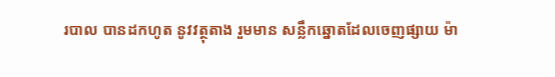របាល បានដកហូត នូវវត្ថុតាង រួមមាន សន្លឹកឆ្នោតដែលចេញផ្សាយ ម៉ា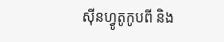ស៊ីនហ្វូតូកូបពី និង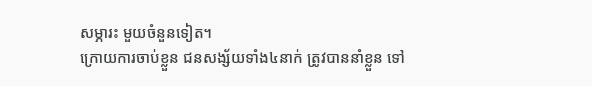សម្ភារះ មួយចំនួនទៀត។
ក្រោយការចាប់ខ្លួន ជនសង្ស័យទាំង៤នាក់ ត្រូវបាននាំខ្លួន ទៅ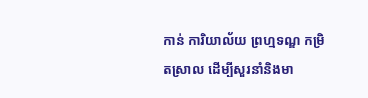កាន់ ការិយាល័យ ព្រហ្មទណ្ឌ កម្រិតស្រាល ដើម្បីសួរនាំនិងមា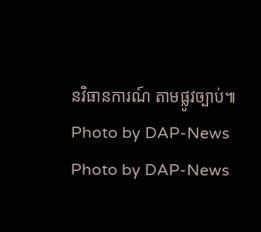នវិធានការណ៍ តាមផ្លូវច្បាប់៕
Photo by DAP-News
Photo by DAP-News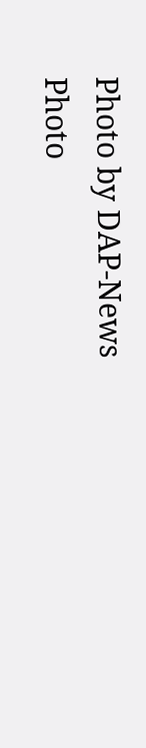Photo by DAP-News
Photo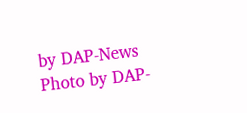by DAP-News
Photo by DAP-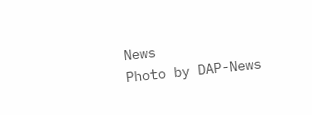News
Photo by DAP-News